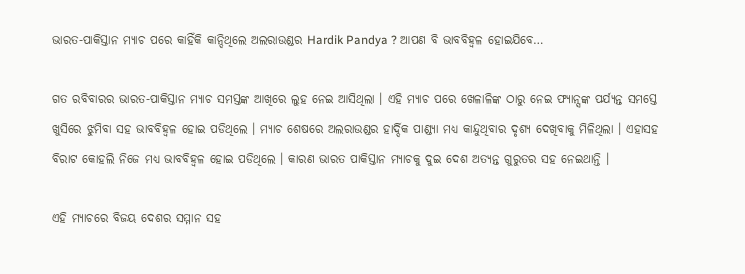ଭାରତ-ପାକିସ୍ତାନ ମ୍ଯାଚ ପରେ କାହିଁକି କାନ୍ଦିଥିଲେ ଅଲରାଉଣ୍ଡର Hardik Pandya ? ଆପଣ ବି ଭାବବିହ୍ଵଳ ହୋଇଯିବେ…

ଗତ ରବିବାରର ଭାରତ-ପାକିସ୍ତାନ ମ୍ଯାଚ ସମସ୍ତଙ୍କ ଆଖିରେ ଲୁହ ନେଇ ଆସିଥିଲା । ଏହି ମ୍ଯାଚ ପରେ ଖେଳାଳିଙ୍କ ଠାରୁ ନେଇ ଫ୍ୟାନ୍ସଙ୍କ ପର୍ଯ୍ୟନ୍ତ ସମସ୍ତେ ଖୁସିରେ ଝୁମିବା ସହ ଭାବବିହ୍ଵଳ ହୋଇ ପଡିଥିଲେ । ମ୍ଯାଚ ଶେଷରେ ଅଲରାଉଣ୍ଡର ହାର୍ଦ୍ଦିକ ପାଣ୍ଡ୍ୟା ମଧ୍ୟ କାନ୍ଦୁଥିବାର ଦୃଶ୍ୟ ଦେଖିବାକୁ ମିଳିଥିଲା । ଏହାସହ ବିରାଟ କୋହଲି ନିଜେ ମଧ୍ୟ ଭାବବିହ୍ଵଳ ହୋଇ ପଡିଥିଲେ । କାରଣ ଭାରତ ପାକିସ୍ତାନ ମ୍ଯାଚକୁ ଦୁଇ ଦେଶ ଅତ୍ୟନ୍ତ ଗୁରୁତର ସହ ନେଇଥାନ୍ତି ।

ଏହି ମ୍ଯାଚରେ ବିଜୟ ଦେଶର ସମ୍ମାନ ସହ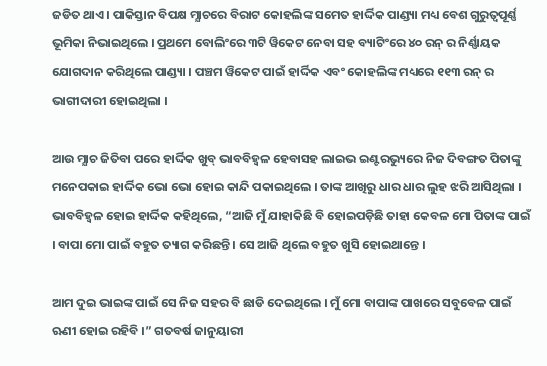ଜଡିତ ଥାଏ । ପାକିସ୍ତାନ ବିପକ୍ଷ ମ୍ଯାଚରେ ବିରାଟ କୋହଲିଙ୍କ ସମେତ ହାର୍ଦ୍ଦିକ ପାଣ୍ଡ୍ୟା ମଧ୍ୟ ବେଶ ଗୁରୁତ୍ୱପୂର୍ଣ୍ଣ ଭୂମିକା ନିଭାଇଥିଲେ । ପ୍ରଥମେ ବୋଲିଂରେ ୩ଟି ୱିକେଟ ନେବା ସହ ବ୍ୟାଟିଂରେ ୪୦ ରନ୍ ର ନିର୍ଣ୍ଣାୟକ ଯୋଗଦାନ କରିଥିଲେ ପାଣ୍ଡ୍ୟା । ପଞ୍ଚମ ୱିକେଟ ପାଇଁ ହାର୍ଦ୍ଦିକ ଏବଂ କୋହଲିଙ୍କ ମଧ୍ୟରେ ୧୧୩ ରନ୍ ର ଭାଗୀଦାରୀ ହୋଇଥିଲା ।

ଆଉ ମ୍ଯାଚ ଜିତିବା ପରେ ହାର୍ଦ୍ଦିକ ଖୁବ୍ ଭାବବିହ୍ଵଳ ହେବାସହ ଲାଇଭ ଇଣ୍ଟରଭ୍ୟୁରେ ନିଜ ଦିବଙ୍ଗତ ପିତାଙ୍କୁ ମନେପକାଇ ହାର୍ଦ୍ଦିକ ଭୋ ଭୋ ହୋଇ କାନ୍ଦି ପକାଇଥିଲେ । ତାଙ୍କ ଆଖିରୁ ଧାର ଧାର ଲୁହ ଝରି ଆସିଥିଲା । ଭାବବିହ୍ଵଳ ହୋଇ ହାର୍ଦ୍ଦିକ କହିଥିଲେ, “ଆଜି ମୁଁ ଯାହାକିଛି ବି ହୋଇପଡ଼ିଛି ତାହା କେବଳ ମୋ ପିତାଙ୍କ ପାଇଁ । ବାପା ମୋ ପାଇଁ ବହୁତ ତ୍ୟାଗ କରିଛନ୍ତି । ସେ ଆଜି ଥିଲେ ବହୁତ ଖୁସି ହୋଇଥାନ୍ତେ ।

ଆମ ଦୁଇ ଭାଇଙ୍କ ପାଇଁ ସେ ନିଜ ସହର ବି ଛାଡି ଦେଇଥିଲେ । ମୁଁ ମୋ ବାପାଙ୍କ ପାଖରେ ସବୁବେଳ ପାଇଁ ଋଣୀ ହୋଇ ରହିବି ।” ଗତବର୍ଷ ଜାନୁୟାରୀ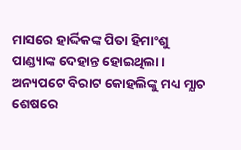ମାସରେ ହାର୍ଦ୍ଦିକଙ୍କ ପିତା ହିମାଂଶୁ ପାଣ୍ଡ୍ୟାଙ୍କ ଦେହାନ୍ତ ହୋଇଥିଲା । ଅନ୍ୟପଟେ ବିରାଟ କୋହଲିଙ୍କୁ ମଧ୍ୟ ମ୍ଯାଚ ଶେଷରେ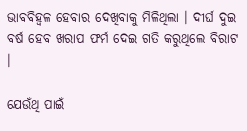ଭାବବିହ୍ଵଳ ହେବାର ଦେଖିବାକୁ ମିଳିଥିଲା । ଦୀର୍ଘ ଦୁଇ ବର୍ଷ ହେବ ଖରାପ ଫର୍ମ ଦେଇ ଗତି କରୁଥିଲେ ବିରାଟ ।

ଯେଉଁଥି ପାଇଁ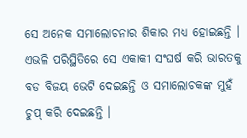ସେ ଅନେକ ସମାଲୋଚନାର ଶିକାର ମଧ୍ୟ ହୋଇଛନ୍ତି । ଏଭଳି ପରିସ୍ଥିତିରେ ସେ ଏକାକୀ ସଂଘର୍ଷ କରି ଭାରତକୁ ବଡ ବିଜୟ ଭେଟି ଦେଇଛନ୍ତି ଓ ସମାଲୋଚକଙ୍କ ମୁହଁ ଚୁପ୍ କରି ଦେଇଛନ୍ତି ।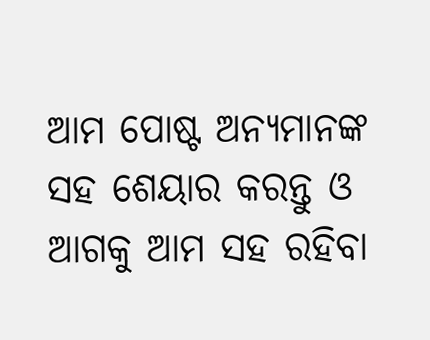ଆମ ପୋଷ୍ଟ ଅନ୍ୟମାନଙ୍କ ସହ ଶେୟାର କରନ୍ତୁ ଓ ଆଗକୁ ଆମ ସହ ରହିବା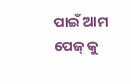ପାଇଁ ଆମ ପେଜ୍ କୁ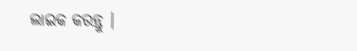ଲାଇକ କରନ୍ତୁ ।